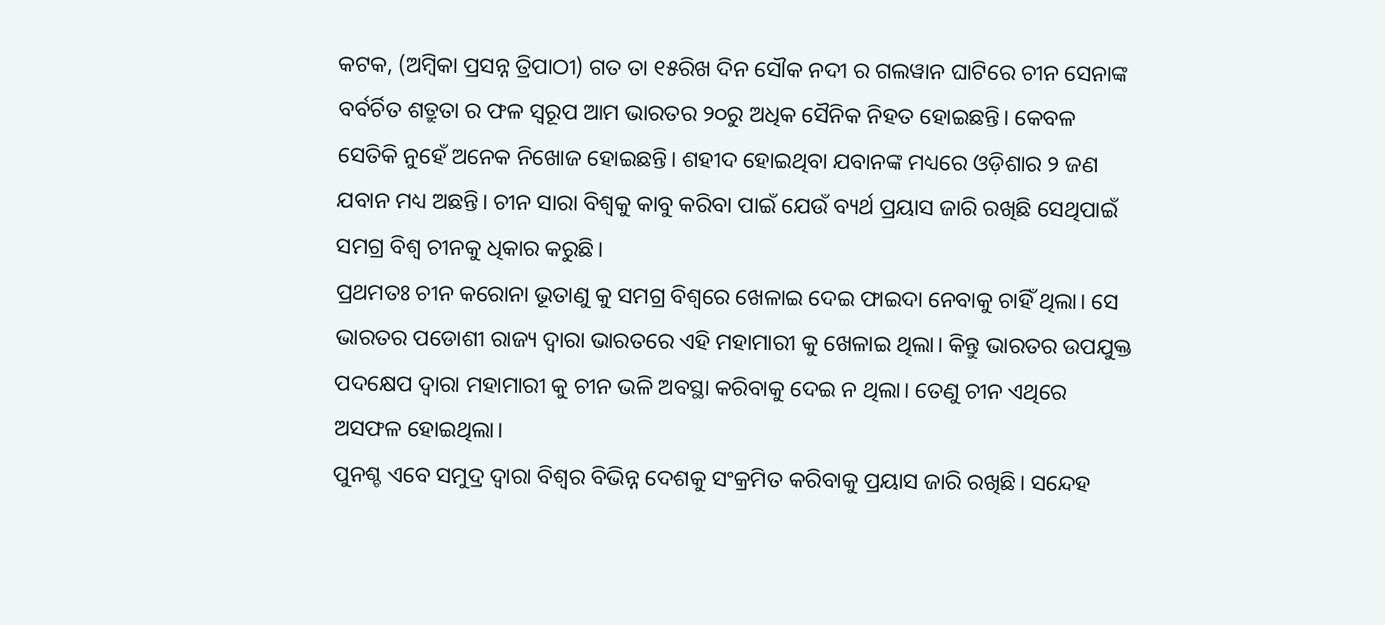କଟକ, (ଅମ୍ବିକା ପ୍ରସନ୍ନ ତ୍ରିପାଠୀ) ଗତ ତା ୧୫ରିଖ ଦିନ ସୌକ ନଦୀ ର ଗଲୱାନ ଘାଟିରେ ଚୀନ ସେନାଙ୍କ ବର୍ବର୍ଚିତ ଶତ୍ରୁତା ର ଫଳ ସ୍ୱରୂପ ଆମ ଭାରତର ୨୦ରୁ ଅଧିକ ସୈନିକ ନିହତ ହୋଇଛନ୍ତି। କେବଳ ସେତିକି ନୁହେଁ ଅନେକ ନିଖୋଜ ହୋଇଛନ୍ତି। ଶହୀଦ ହୋଇଥିବା ଯବାନଙ୍କ ମଧ୍ୟରେ ଓଡ଼ିଶାର ୨ ଜଣ ଯବାନ ମଧ୍ୟ ଅଛନ୍ତି। ଚୀନ ସାରା ବିଶ୍ବକୁ କାବୁ କରିବା ପାଇଁ ଯେଉଁ ବ୍ୟର୍ଥ ପ୍ରୟାସ ଜାରି ରଖିଛି ସେଥିପାଇଁ ସମଗ୍ର ବିଶ୍ଵ ଚୀନକୁ ଧିକାର କରୁଛି।
ପ୍ରଥମତଃ ଚୀନ କରୋନା ଭୂତାଣୁ କୁ ସମଗ୍ର ବିଶ୍ଵରେ ଖେଳାଇ ଦେଇ ଫାଇଦା ନେବାକୁ ଚାହିଁ ଥିଲା। ସେ ଭାରତର ପଡୋଶୀ ରାଜ୍ୟ ଦ୍ଵାରା ଭାରତରେ ଏହି ମହାମାରୀ କୁ ଖେଳାଇ ଥିଲା। କିନ୍ତୁ ଭାରତର ଉପଯୁକ୍ତ ପଦକ୍ଷେପ ଦ୍ବାରା ମହାମାରୀ କୁ ଚୀନ ଭଳି ଅବସ୍ଥା କରିବାକୁ ଦେଇ ନ ଥିଲା। ତେଣୁ ଚୀନ ଏଥିରେ ଅସଫଳ ହୋଇଥିଲା।
ପୁନଶ୍ଚ ଏବେ ସମୁଦ୍ର ଦ୍ଵାରା ବିଶ୍ଵର ବିଭିନ୍ନ ଦେଶକୁ ସଂକ୍ରମିତ କରିବାକୁ ପ୍ରୟାସ ଜାରି ରଖିଛି। ସନ୍ଦେହ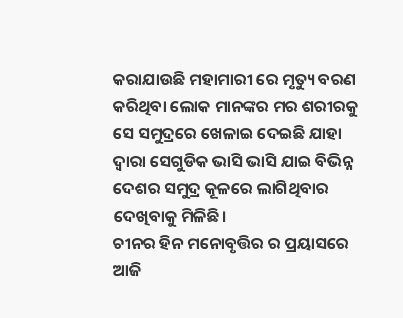କରାଯାଉଛି ମହାମାରୀ ରେ ମୃତ୍ୟୁ ବରଣ କରିଥିବା ଲୋକ ମାନଙ୍କର ମର ଶରୀରକୁ ସେ ସମୁଦ୍ରରେ ଖେଳାଇ ଦେଇଛି ଯାହା ଦ୍ଵାରା ସେଗୁଡିକ ଭାସି ଭାସି ଯାଇ ବିଭିନ୍ନ ଦେଶର ସମୁଦ୍ର କୂଳରେ ଲାଗିଥିବାର ଦେଖିବାକୁ ମିଳିଛି।
ଚୀନର ହିନ ମନୋବୃତ୍ତିର ର ପ୍ରୟାସରେ ଆଜି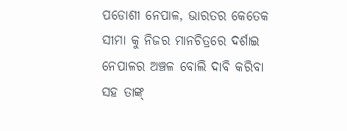ପଡୋଶୀ ନେପାଳ, ଭାରତର କେତେକ ସୀମା କୁ ନିଜର ମାନଚିତ୍ରରେ ଦର୍ଶାଇ ନେପାଳର ଅଞ୍ଚଳ ବୋଲି ଦାବି କରିବା ସହ ତାଙ୍କ୍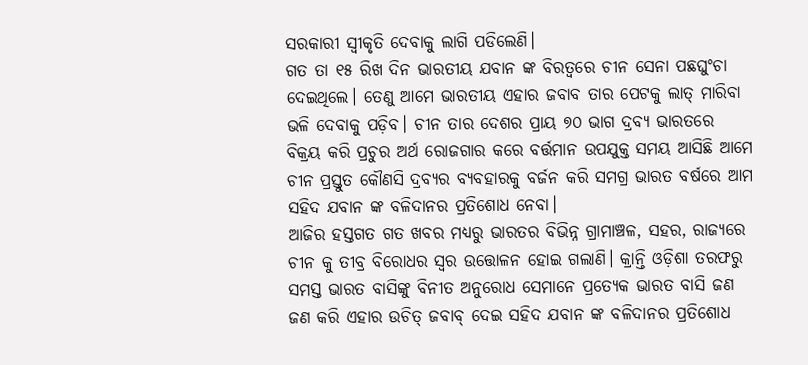ସରକାରୀ ସ୍ଵୀକୃତି ଦେବାକୁ ଲାଗି ପଡିଲେଣି।
ଗତ ତା ୧୫ ରିଖ ଦିନ ଭାରତୀୟ ଯବାନ ଙ୍କ ବିରତ୍ୱରେ ଚୀନ ସେନା ପଛଘୁଂଚା ଦେଇଥିଲେ। ତେଣୁ ଆମେ ଭାରତୀୟ ଏହାର ଜବାବ ତାର ପେଟକୁ ଲାତ୍ ମାରିବା ଭଳି ଦେବାକୁ ପଡ଼ିବ। ଚୀନ ତାର ଦେଶର ପ୍ରାୟ ୭୦ ଭାଗ ଦ୍ରବ୍ୟ ଭାରତରେ ବିକ୍ରୟ କରି ପ୍ରଚୁର ଅର୍ଥ ରୋଜଗାର କରେ ବର୍ତ୍ତମାନ ଉପଯୁକ୍ତ ସମୟ ଆସିଛି ଆମେ ଚୀନ ପ୍ରସ୍ତୁତ କୌଣସି ଦ୍ରବ୍ୟର ବ୍ୟବହାରକୁ ବର୍ଜନ କରି ସମଗ୍ର ଭାରତ ବର୍ଷରେ ଆମ ସହିଦ ଯବାନ ଙ୍କ ବଳିଦାନର ପ୍ରତିଶୋଧ ନେବା।
ଆଜିର ହସ୍ତଗତ ଗତ ଖବର ମଧ୍ୟରୁ ଭାରତର ବିଭିନ୍ନ ଗ୍ରାମାଞ୍ଚଳ, ସହର, ରାଜ୍ୟରେ ଚୀନ କୁ ତୀବ୍ର ବିରୋଧର ସ୍ବର ଉତ୍ତୋଳନ ହୋଇ ଗଲାଣି। କ୍ରାନ୍ତି ଓଡ଼ିଶା ତରଫରୁ ସମସ୍ତ ଭାରତ ବାସିଙ୍କୁ ବିନୀତ ଅନୁରୋଧ ସେମାନେ ପ୍ରତ୍ୟେକ ଭାରତ ବାସି ଜଣ ଜଣ କରି ଏହାର ଉଚିତ୍ ଜବାବ୍ ଦେଇ ସହିଦ ଯବାନ ଙ୍କ ବଳିଦାନର ପ୍ରତିଶୋଧ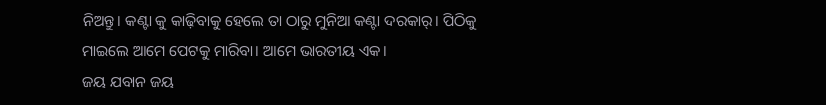ନିଅନ୍ତୁ। କଣ୍ଟା କୁ କାଢ଼ିବାକୁ ହେଲେ ତା ଠାରୁ ମୁନିଆ କଣ୍ଟା ଦରକାର୍। ପିଠିକୁ ମାଇଲେ ଆମେ ପେଟକୁ ମାରିବା। ଆମେ ଭାରତୀୟ ଏକ।
ଜୟ ଯବାନ ଜୟ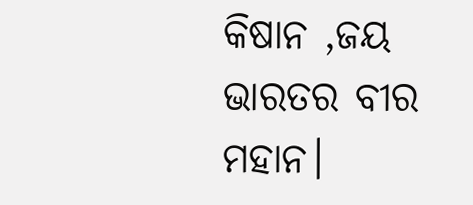କିଷାନ ,ଜୟ ଭାରତର ବୀର ମହାନ।